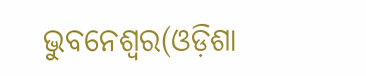ଭୁବନେଶ୍ୱର(ଓଡ଼ିଶା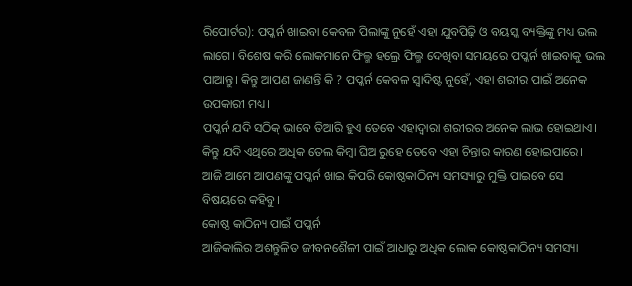ରିପୋର୍ଟର): ପପ୍କର୍ନ ଖାଇବା କେବଳ ପିଲାଙ୍କୁ ନୁହେଁ ଏହା ଯୁବପିଢ଼ି ଓ ବୟସ୍କ ବ୍ୟକ୍ତିଙ୍କୁ ମଧ୍ୟ ଭଲ ଲାଗେ। ବିଶେଷ କରି ଲୋକମାନେ ଫିଲ୍ମ ହଲ୍ରେ ଫିଲ୍ମ ଦେଖିବା ସମୟରେ ପପ୍କର୍ନ ଖାଇବାକୁ ଭଲ ପାଆନ୍ତୁ। କିନ୍ତୁ ଆପଣ ଜାଣନ୍ତି କି ? ପପ୍କର୍ନ କେବଳ ସ୍ୱାଦିଷ୍ଟ ନୁହେଁ, ଏହା ଶରୀର ପାଇଁ ଅନେକ ଉପକାରୀ ମଧ୍ୟ।
ପପ୍କର୍ନ ଯଦି ସଠିକ୍ ଭାବେ ତିଆରି ହୁଏ ତେବେ ଏହାଦ୍ୱାରା ଶରୀରର ଅନେକ ଲାଭ ହୋଇଥାଏ। କିନ୍ତୁ ଯଦି ଏଥିରେ ଅଧିକ ତେଲ କିମ୍ବା ଘିଅ ରୁହେ ତେବେ ଏହା ଚିନ୍ତାର କାରଣ ହୋଇପାରେ। ଆଜି ଆମେ ଆପଣଙ୍କୁ ପପ୍କର୍ନ ଖାଇ କିପରି କୋଷ୍ଠକାଠିନ୍ୟ ସମସ୍ୟାରୁ ମୁକ୍ତି ପାଇବେ ସେ ବିଷୟରେ କହିବୁ।
କୋଷ୍ଠ କାଠିନ୍ୟ ପାଇଁ ପପ୍କର୍ନ
ଆଜିକାଲିର ଅଶନ୍ତୁଳିତ ଜୀବନଶୈଳୀ ପାଇଁ ଆଧାରୁ ଅଧିକ ଲୋକ କୋଷ୍ଠକାଠିନ୍ୟ ସମସ୍ୟା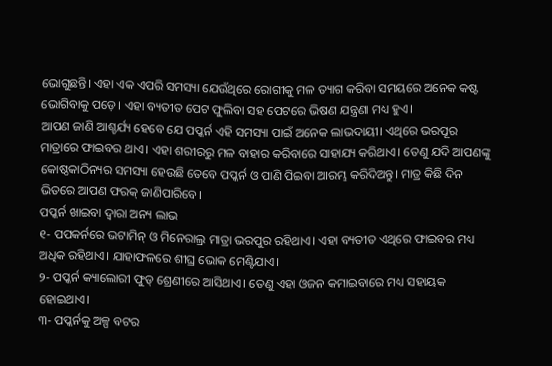ଭୋଗୁଛନ୍ତି। ଏହା ଏକ ଏପରି ସମସ୍ୟା ଯେଉଁଥିରେ ରୋଗୀକୁ ମଳ ତ୍ୟାଗ କରିବା ସମୟରେ ଅନେକ କଷ୍ଟ ଭୋଗିବାକୁ ପଡ଼େ। ଏହା ବ୍ୟତୀତ ପେଟ ଫୁଲିବା ସହ ପେଟରେ ଭିଷଣ ଯନ୍ତ୍ରଣା ମଧ୍ୟ ହୁଏ।
ଆପଣ ଜାଣି ଆଶ୍ଚର୍ଯ୍ୟ ହେବେ ଯେ ପପ୍କର୍ନ ଏହି ସମସ୍ୟା ପାଇଁ ଅନେକ ଲାଭଦାୟୀ। ଏଥିରେ ଭରପୂର ମାତ୍ରାରେ ଫାଇବର ଥାଏ। ଏହା ଶରୀରରୁ ମଳ ବାହାର କରିବାରେ ସାହାଯ୍ୟ କରିଥାଏ। ତେଣୁ ଯଦି ଆପଣଙ୍କୁ କୋଷ୍ଠକାଠିନ୍ୟର ସମସ୍ୟା ହେଉଛି ତେବେ ପପ୍କର୍ନ ଓ ପାଣି ପିଇବା ଆରମ୍ଭ କରିଦିଅନ୍ତୁ। ମାତ୍ର କିଛି ଦିନ ଭିତରେ ଆପଣ ଫରକ୍ ଜାଣିପାରିବେ।
ପପ୍କର୍ନ ଖାଇବା ଦ୍ୱାରା ଅନ୍ୟ ଲାଭ
୧- ପପକର୍ନରେ ଭଟାମିନ୍ ଓ ମିନେରାଲ୍ର ମାତ୍ରା ଭରପୁର ରହିଥାଏ। ଏହା ବ୍ୟତୀତ ଏଥିରେ ଫାଇବର ମଧ୍ୟ ଅଧିକ ରହିଥାଏ। ଯାହାଫଳରେ ଶୀଘ୍ର ଭୋକ ମେଣ୍ଟିଯାଏ।
୨- ପପ୍କର୍ନ କ୍ୟାଲୋରୀ ଫୁଡ୍ ଶ୍ରେଣୀରେ ଆସିଥାଏ। ତେଣୁ ଏହା ଓଜନ କମାଇବାରେ ମଧ୍ୟ ସହାୟକ ହୋଇଥାଏ।
୩- ପପ୍କର୍ନକୁ ଅଳ୍ପ ବଟର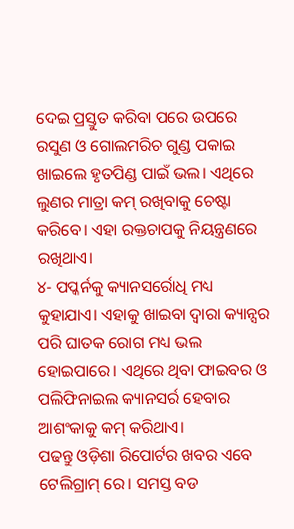ଦେଇ ପ୍ରସ୍ତୁତ କରିବା ପରେ ଉପରେ ରସୁଣ ଓ ଗୋଲମରିଚ ଗୁଣ୍ଡ ପକାଇ ଖାଇଲେ ହୃତପିଣ୍ଡ ପାଇଁ ଭଲ। ଏଥିରେ ଲୁଣର ମାତ୍ରା କମ୍ ରଖିବାକୁ ଚେଷ୍ଟା କରିବେ। ଏହା ରକ୍ତଚାପକୁ ନିୟନ୍ତ୍ରଣରେ ରଖିଥାଏ।
୪- ପପ୍କର୍ନକୁ କ୍ୟାନସର୍ରୋଧି ମଧ୍ୟ କୁହାଯାଏ। ଏହାକୁ ଖାଇବା ଦ୍ୱାରା କ୍ୟାନ୍ସର ପରି ଘାତକ ରୋଗ ମଧ୍ୟ ଭଲ ହୋଇପାରେ। ଏଥିରେ ଥିବା ଫାଇବର ଓ ପଲିଫିନାଇଲ କ୍ୟାନସର୍ର ହେବାର ଆଶଂକାକୁ କମ୍ କରିଥାଏ।
ପଢନ୍ତୁ ଓଡ଼ିଶା ରିପୋର୍ଟର ଖବର ଏବେ ଟେଲିଗ୍ରାମ୍ ରେ। ସମସ୍ତ ବଡ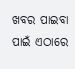ଖବର ପାଇବା ପାଇଁ ଏଠାରେ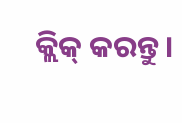କ୍ଲିକ୍ କରନ୍ତୁ।